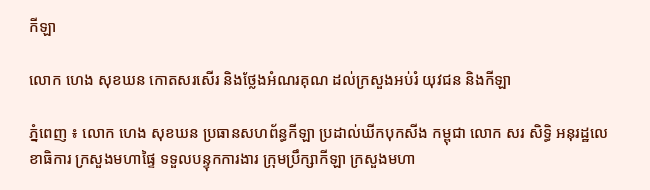កីឡា

លោក ហេង សុខឃន កោតសរសើរ និងថ្លែងអំណរគុណ ដល់ក្រសួងអប់រំ យុវជន និងកីឡា

ភ្នំពេញ ៖ លោក ហេង សុខឃន ប្រធានសហព័ន្ធកីឡា ប្រដាល់ឃីកបុកសីង កម្ពុជា លោក សរ សិទ្ធិ អនុរដ្ឋលេខាធិការ ក្រសួងមហាផ្ទៃ ទទួលបន្ទុកការងារ ក្រុមប្រឹក្សាកីឡា ក្រសួងមហា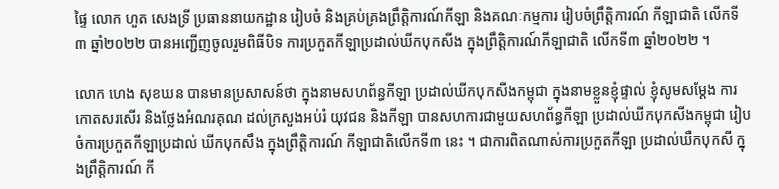ផ្ទៃ លោក ហួត សេងទ្រី ប្រធាននាយកដ្ឋាន រៀបចំ និងគ្រប់គ្រងព្រឹត្តិការណ៍កីឡា និងគណៈកម្មការ រៀបចំព្រឹត្តិការណ៍ កីឡាជាតិ លើកទី៣ ឆ្នាំ២០២២ បានអញ្ជើញចូលរួមពិធីបិទ ការប្រកួតកីឡាប្រដាល់ឃីកបុកសីង ក្នុងព្រឹត្តិការណ៍កីឡាជាតិ លើកទី៣ ឆ្នាំ២០២២ ។

លោក ហេង សុខឃន បានមានប្រសាសន៍ថា ក្នុងនាមសហព័ន្ធកីឡា ប្រដាល់ឃីកបុកសីងកម្ពុជា ក្នុងនាមខ្លួនខ្ញុំផ្ទាល់ ខ្ញុំសូមសម្ដែង ការកោតសរសើរ និងថ្លែងអំណរគុណ ដល់ក្រសួងអប់រំ យុវជន និងកីឡា បានសហការជាមួយសហព័ន្ធកីឡា ប្រដាល់ឃីកបុកសីងកម្ពុជា រៀបចំការប្រកួតកីឡាប្រដាល់ ឃីកបុកសឹង ក្នុងព្រឹត្តិការណ៍ កីឡាជាតិលើកទី៣ នេះ ។ ជាការពិតណាស់ការប្រកួតកីឡា ប្រដាល់ឃឺកបុកសី ក្នុងព្រឹត្តិការណ៍ កី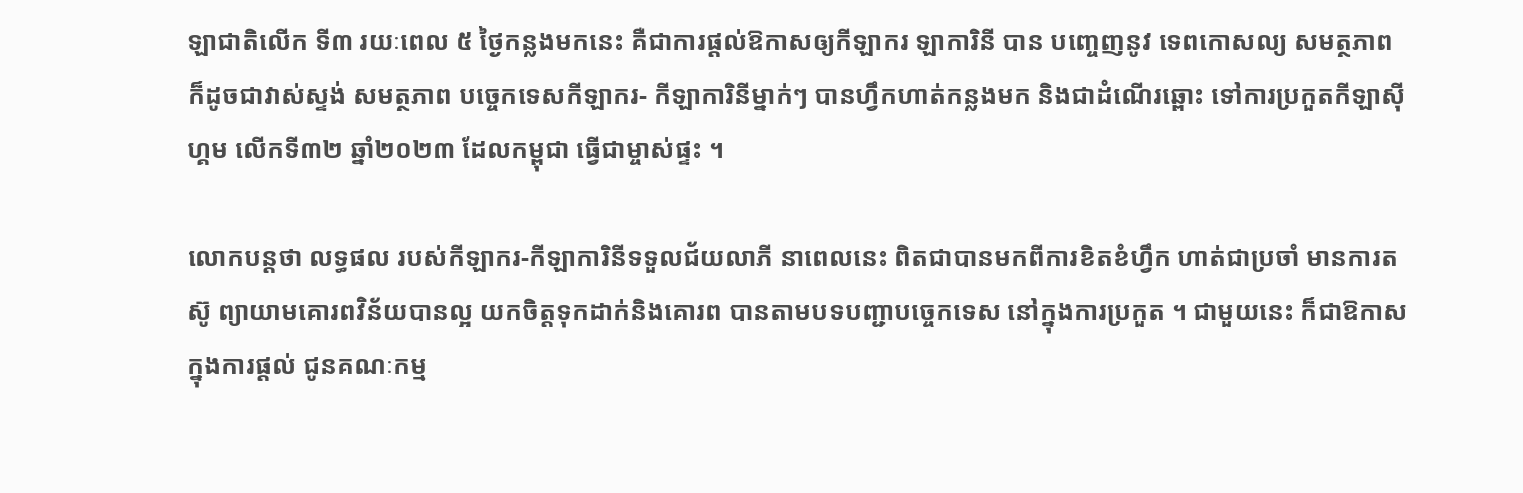ឡាជាតិលើក ទី៣ រយៈពេល ៥ ថ្ងៃកន្លងមកនេះ គឺជាការផ្ដល់ឱកាសឲ្យកីឡាករ ឡាការិនី បាន បញ្ចេញនូវ ទេពកោសល្យ សមត្ថភាព ក៏ដូចជាវាស់ស្ទង់ សមត្ថភាព បច្ចេកទេសកីឡាករ- កីឡាការិនីម្នាក់ៗ បានហ្វឹកហាត់កន្លងមក និងជាដំណើរឆ្ពោះ ទៅការប្រកួតកីឡាស៊ីហ្គម លើកទី៣២ ឆ្នាំ២០២៣ ដែលកម្ពុជា ធ្វើជាម្ចាស់ផ្ទះ ។

លោកបន្តថា លទ្ធផល របស់កីឡាករ-កីឡាការិនីទទួលជ័យលាភី នាពេលនេះ ពិតជាបានមកពីការខិតខំហ្វឹក ហាត់ជាប្រចាំ មានការតស៊ូ ព្យាយាមគោរពវិន័យបានល្អ យកចិត្តទុកដាក់និងគោរព បានតាមបទបញ្ជាបច្ចេកទេស នៅក្នុងការប្រកួត ។ ជាមួយនេះ ក៏ជាឱកាស ក្នុងការផ្តល់ ជូនគណៈកម្ម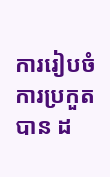ការរៀបចំការប្រកួត បាន ដ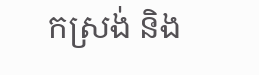កស្រង់ និង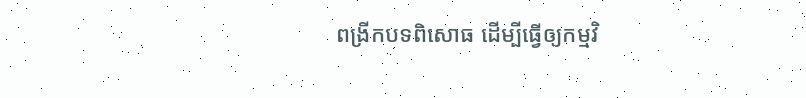ពង្រីកបទពិសោធ ដើម្បីធ្វើឲ្យកម្មវិ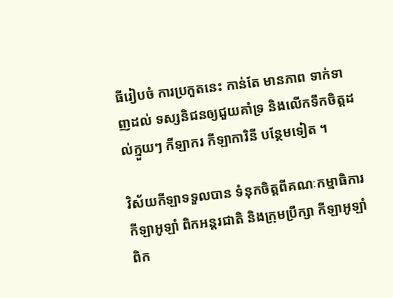ធីរៀបចំ ការប្រកួតនេះ កាន់តែ មានភាព ទាក់ទាញដល់ ទស្សនិជនឲ្យជួយគាំទ្រ និងលើកទឹកចិត្តដល់ក្មួយៗ កីឡាករ កីឡាការិនី បន្ថែមទៀត ។

វិស័យកីឡាទទួលបាន ទំនុកចិត្តពីគណៈកម្មាធិការកីឡាអូឡាំ ពិកអន្តរជាតិ និងក្រុមប្រឹក្សា កីឡាអូឡាំពិក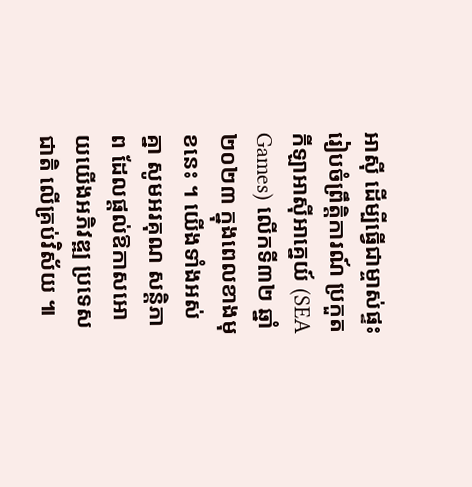អាស៊ី ដើម្បីធ្វើជាម្ចាស់ផ្ទះរៀបចំព្រឹត្តិការណ៍ ប្រកួតកីឡាអាស៊ីអាគ្នេយ៍ (SEA Games) លើកទី៣២ ឆ្នាំ២០២៣ ក្នុងពេលខាងមុខនេះ ។ យើងទាំងអស់គ្នា សូមអរគុណ សន្តិភាព ដែលផ្តល់ឱកាសអោយយើងអភិវឌ្ឍ ប្រទេសជាតិ លើគ្រប់វិស័យ ៕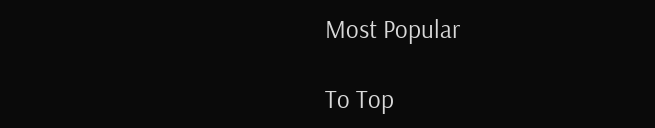Most Popular

To Top